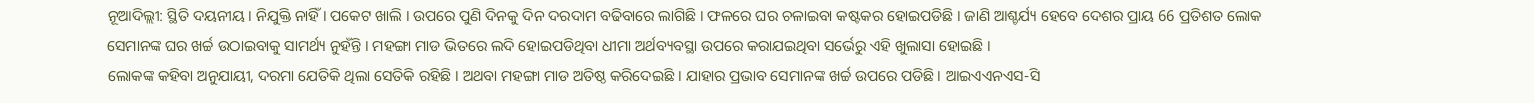ନୂଆଦିଲ୍ଲୀ: ସ୍ଥିତି ଦୟନୀୟ । ନିଯୁକ୍ତି ନାହିଁ । ପକେଟ ଖାଲି । ଉପରେ ପୁଣି ଦିନକୁ ଦିନ ଦରଦାମ ବଢିବାରେ ଲାଗିଛି । ଫଳରେ ଘର ଚଳାଇବା କଷ୍ଟକର ହୋଇପଡିଛି । ଜାଣି ଆଶ୍ଚର୍ଯ୍ୟ ହେବେ ଦେଶର ପ୍ରାୟ 66 ପ୍ରତିଶତ ଲୋକ ସେମାନଙ୍କ ଘର ଖର୍ଚ୍ଚ ଉଠାଇବାକୁ ସାମର୍ଥ୍ୟ ନୁହଁନ୍ତି । ମହଙ୍ଗା ମାଡ ଭିତରେ ଲଦି ହୋଇପଡିଥିବା ଧୀମା ଅର୍ଥବ୍ୟବସ୍ଥା ଉପରେ କରାଯଇଥିବା ସର୍ଭେରୁ ଏହି ଖୁଲାସା ହୋଇଛି ।
ଲୋକଙ୍କ କହିବା ଅନୁଯାୟୀ, ଦରମା ଯେତିକି ଥିଲା ସେତିକି ରହିଛି । ଅଥବା ମହଙ୍ଗା ମାଡ ଅତିଷ୍ଠ କରିଦେଇଛି । ଯାହାର ପ୍ରଭାବ ସେମାନଙ୍କ ଖର୍ଚ୍ଚ ଉପରେ ପଡିଛି । ଆଇଏଏନଏସ-ସି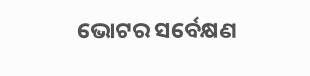ଭୋଟର ସର୍ବେକ୍ଷଣ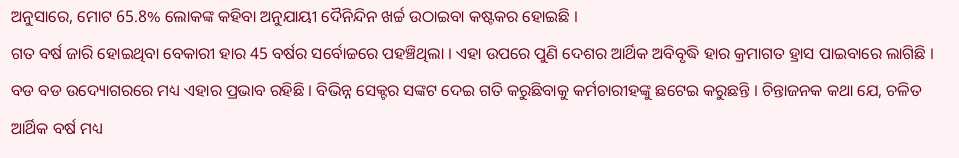ଅନୁସାରେ, ମୋଟ 65.8% ଲୋକଙ୍କ କହିବା ଅନୁଯାୟୀ ଦୈନିନ୍ଦିନ ଖର୍ଚ୍ଚ ଉଠାଇବା କଷ୍ଟକର ହୋଇଛି ।
ଗତ ବର୍ଷ ଜାରି ହୋଇଥିବା ବେକାରୀ ହାର 45 ବର୍ଷର ସର୍ବୋଚ୍ଚରେ ପହଞ୍ଚିଥିଲା । ଏହା ଉପରେ ପୁଣି ଦେଶର ଆର୍ଥିକ ଅବିବୃଦ୍ଧି ହାର କ୍ରମାଗତ ହ୍ରାସ ପାଇବାରେ ଲାଗିଛି । ବଡ ବଡ ଉଦ୍ୟୋଗରରେ ମଧ୍ୟ ଏହାର ପ୍ରଭାବ ରହିଛି । ବିଭିନ୍ନ ସେକ୍ଟର ସଙ୍କଟ ଦେଇ ଗତି କରୁଛିବାକୁ କର୍ମଚାରୀହଙ୍କୁ ଛଟେଇ କରୁଛନ୍ତି । ଚିନ୍ତାଜନକ କଥା ଯେ, ଚଳିତ ଆର୍ଥିକ ବର୍ଷ ମଧ୍ୟ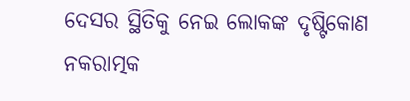ଦେସର ସ୍ଥିତିକୁ ନେଇ ଲୋକଙ୍କ ଦୃଷ୍ଟିକୋଣ ନକରାତ୍ମକ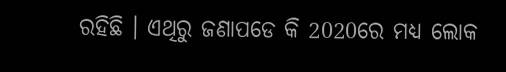ରହିଛି । ଏଥିରୁ ଜଣାପଡେ କି 2020ରେ ମଧ୍ୟ ଲୋକ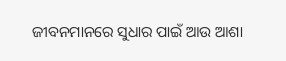ଜୀବନମାନରେ ସୁଧାର ପାଇଁ ଆଉ ଆଶା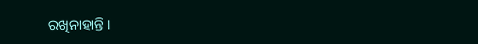ରଖିନାହାନ୍ତି ।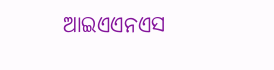ଆଇଏଏନଏସ